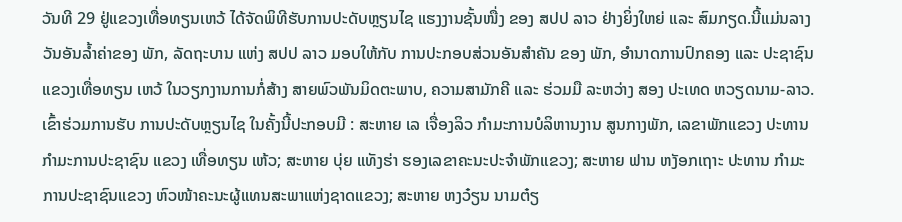ວັນທີ 29 ຢູ່ແຂວງເທື່ອທຽນເຫວ້ ໄດ້ຈັດພິທີຮັບການປະດັບຫຼຽນໄຊ ແຮງງານຊັ້ນໜື່ງ ຂອງ ສປປ ລາວ ຢ່າງຍິ່ງໃຫຍ່ ແລະ ສົມກຽດ.ນີ້ແມ່ນລາງວັນອັນລ້ຳຄ່າຂອງ ພັກ, ລັດຖະບານ ແຫ່ງ ສປປ ລາວ ມອບໃຫ້ກັບ ການປະກອບສ່ວນອັນສຳຄັນ ຂອງ ພັກ, ອຳນາດການປົກຄອງ ແລະ ປະຊາຊົນ ແຂວງເທື່ອທຽນ ເຫວ້ ໃນວຽກງານການກໍ່ສ້າງ ສາຍພົວພັນມິດຕະພາບ, ຄວາມສາມັກຄີ ແລະ ຮ່ວມມື ລະຫວ່າງ ສອງ ປະເທດ ຫວຽດນາມ-ລາວ.
ເຂົ້າຮ່ວມການຮັບ ການປະດັບຫຼຽນໄຊ ໃນຄັ້ງນີ້ປະກອບມີ : ສະຫາຍ ເລ ເຈື່ອງລິວ ກຳມະການບໍລິຫານງານ ສູນກາງພັກ, ເລຂາພັກແຂວງ ປະທານ ກຳມະການປະຊາຊົນ ແຂວງ ເທື່ອທຽນ ເຫ້ວ; ສະຫາຍ ບຸ່ຍ ແທັງຮ່າ ຮອງເລຂາຄະນະປະຈຳພັກແຂວງ; ສະຫາຍ ຟານ ຫງັອກເຖາະ ປະທານ ກຳມະການປະຊາຊົນແຂວງ ຫົວໜ້າຄະນະຜູ້ແທນສະພາແຫ່ງຊາດແຂວງ; ສະຫາຍ ຫງວ໋ຽນ ນາມຕ໋ຽ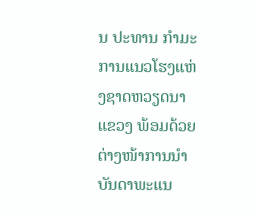ນ ປະທານ ກຳມະການແນວໂຮງແຫ່ງຊາດຫວຽດນາ ແຂວງ ພ້ອມດ້ວຍຕ່າງໜ້າການນຳບັນດາພະແນ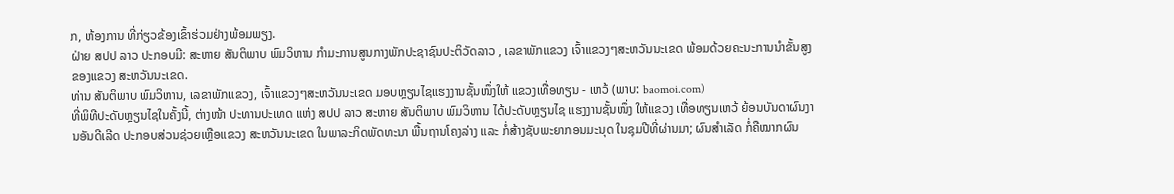ກ, ຫ້ອງການ ທີ່ກ່ຽວຂ້ອງເຂົ້າຮ່ວມຢ່າງພ້ອມພຽງ.
ຝ່າຍ ສປປ ລາວ ປະກອບມີ: ສະຫາຍ ສັນຕິພາບ ພົມວິຫານ ກຳມະການສູນກາງພັກປະຊາຊົນປະຕິວັດລາວ , ເລຂາພັກແຂວງ ເຈົ້າແຂວງໆສະຫວັນນະເຂດ ພ້ອມດ້ວຍຄະນະການນຳຂັ້ນສູງຂອງແຂວງ ສະຫວັນນະເຂດ.
ທ່ານ ສັນຕິພາບ ພົມວິຫານ, ເລຂາພັກແຂວງ, ເຈົ້າແຂວງໆສະຫວັນນະເຂດ ມອບຫຼຽນໄຊແຮງງານຊັ້ນໜຶ່ງໃຫ້ ແຂວງເທື່ອທຽນ - ເຫວ້ (ພາບ: baomoi.com)
ທີ່ພິທີປະດັບຫຼຽນໄຊໃນຄັ້ງນີ້, ຕ່າງໜ້າ ປະທານປະເທດ ແຫ່ງ ສປປ ລາວ ສະຫາຍ ສັນຕິພາບ ພົມວິຫານ ໄດ້ປະດັບຫຼຽນໄຊ ແຮງງານຊັ້ນໜຶ່ງ ໃຫ້ແຂວງ ເທື່ອທຽນເຫວ້ ຍ້ອນບັນດາຜົນງານອັນດີເລີດ ປະກອບສ່ວນຊ່ວຍເຫຼືອແຂວງ ສະຫວັນນະເຂດ ໃນພາລະກິດພັດທະນາ ພື້ນຖານໂຄງລ່າງ ແລະ ກໍ່ສ້າງຊັບພະຍາກອນມະນຸດ ໃນຊຸມປີທີ່ຜ່ານມາ; ຜົນສຳເລັດ ກໍ່ຄືໝາກຜົນ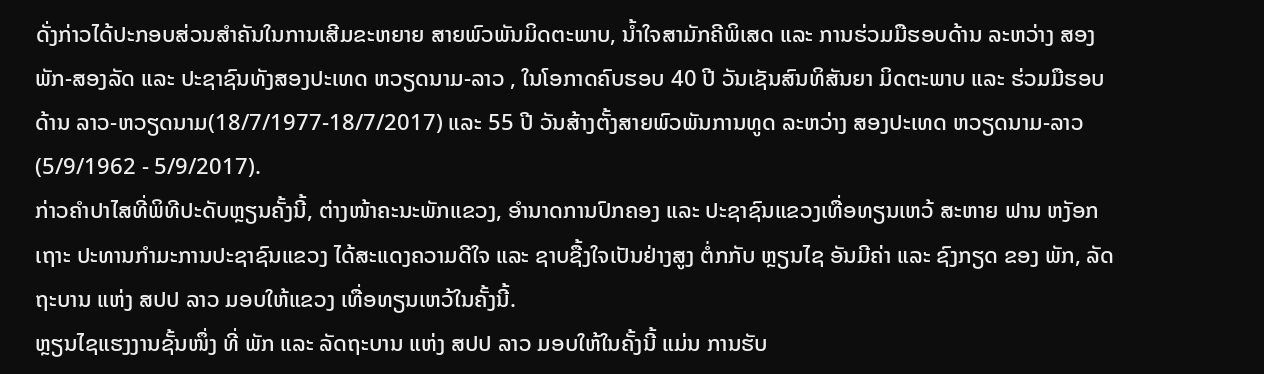ດັ່ງກ່າວໄດ້ປະກອບສ່ວນສຳຄັນໃນການເສີມຂະຫຍາຍ ສາຍພົວພັນມິດຕະພາບ, ນ້ຳໃຈສາມັກຄີພິເສດ ແລະ ການຮ່ວມມືຮອບດ້ານ ລະຫວ່າງ ສອງພັກ-ສອງລັດ ແລະ ປະຊາຊົນທັງສອງປະເທດ ຫວຽດນາມ-ລາວ , ໃນໂອກາດຄົບຮອບ 40 ປີ ວັນເຊັນສົນທິສັນຍາ ມິດຕະພາບ ແລະ ຮ່ວມມືຮອບດ້ານ ລາວ-ຫວຽດນາມ(18/7/1977-18/7/2017) ແລະ 55 ປີ ວັນສ້າງຕັ້ງສາຍພົວພັນການທູດ ລະຫວ່າງ ສອງປະເທດ ຫວຽດນາມ-ລາວ (5/9/1962 - 5/9/2017).
ກ່າວຄຳປາໄສທີ່ພິທີປະດັບຫຼຽນຄັ້ງນີ້, ຕ່າງໜ້າຄະນະພັກແຂວງ, ອຳນາດການປົກຄອງ ແລະ ປະຊາຊົນແຂວງເທື່ອທຽນເຫວ້ ສະຫາຍ ຟານ ຫງັອກເຖາະ ປະທານກຳມະການປະຊາຊົນແຂວງ ໄດ້ສະແດງຄວາມດີໃຈ ແລະ ຊາບຊື້ງໃຈເປັນຢ່າງສູງ ຕໍ່ກກັບ ຫຼຽນໄຊ ອັນມີຄ່າ ແລະ ຊົງກຽດ ຂອງ ພັກ, ລັດຖະບານ ແຫ່ງ ສປປ ລາວ ມອບໃຫ້ແຂວງ ເທື່ອທຽນເຫວ້ໃນຄັ້ງນີ້.
ຫຼຽນໄຊແຮງງານຊັ້ນໜຶ່ງ ທີ່ ພັກ ແລະ ລັດຖະບານ ແຫ່ງ ສປປ ລາວ ມອບໃຫ້ໃນຄັ້ງນີ້ ແມ່ນ ການຮັບ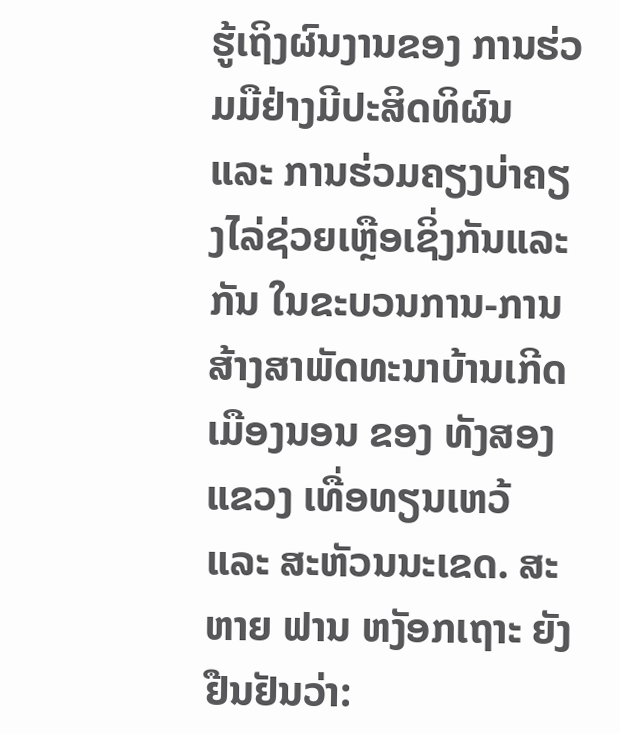ຮູ້ເຖິງຜົນງານຂອງ ການຮ່ວມມືຢ່າງມີປະສິດທິຜົນ ແລະ ການຮ່ວມຄຽງບ່າຄຽງໄລ່ຊ່ວຍເຫຼືອເຊິ່ງກັນແລະກັນ ໃນຂະບວນການ-ການສ້າງສາພັດທະນາບ້ານເກີດເມືອງນອນ ຂອງ ທັງສອງ ແຂວງ ເທື່ອທຽນເຫວ້ ແລະ ສະຫັວນນະເຂດ. ສະຫາຍ ຟານ ຫງັອກເຖາະ ຍັງຢືນຢັນວ່າ: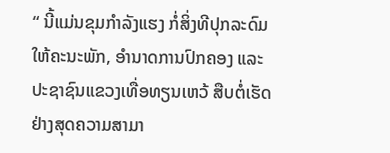“ ນີ້ແມ່ນຂຸມກຳລັງແຮງ ກໍ່ສິ່ງທີປຸກລະດົມ ໃຫ້ຄະນະພັກ, ອຳນາດການປົກຄອງ ແລະ ປະຊາຊົນແຂວງເທື່ອທຽນເຫວ້ ສືບຕໍ່ເຮັດຢ່າງສຸດຄວາມສາມາ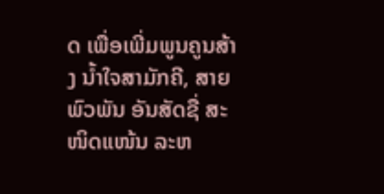ດ ເພື່ອເພີ່ມພູນຄູນສ້າງ ນ້ຳໃຈສາມັກຄີ, ສາຍພົວພັນ ອັນສັດຊື່ ສະໜິດແໜ້ນ ລະຫ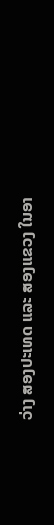ວ່າງ ສອງປະເທດ ແລະ ສອງແຂວງ ໃນອາ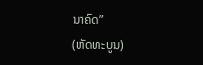ນາຄົດ”
(ຫັດທະບູນ)